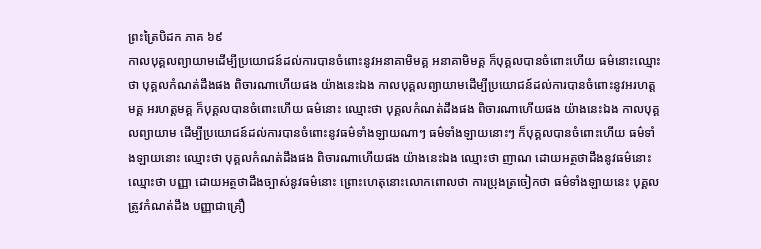ព្រះត្រៃបិដក ភាគ ៦៩
កាលបុគ្គលព្យាយាមដើម្បីប្រយោជន៍ដល់ការបានចំពោះនូវអនាគាមិមគ្គ អនាគាមិមគ្គ ក៏បុគ្គលបានចំពោះហើយ ធម៌នោះឈ្មោះថា បុគ្គលកំណត់ដឹងផង ពិចារណាហើយផង យ៉ាងនេះឯង កាលបុគ្គលព្យាយាមដើម្បីប្រយោជន៍ដល់ការបានចំពោះនូវអរហត្តមគ្គ អរហត្តមគ្គ ក៏បុគ្គលបានចំពោះហើយ ធម៌នោះ ឈ្មោះថា បុគ្គលកំណត់ដឹងផង ពិចារណាហើយផង យ៉ាងនេះឯង កាលបុគ្គលព្យាយាម ដើម្បីប្រយោជន៍ដល់ការបានចំពោះនូវធម៌ទាំងឡាយណាៗ ធម៌ទាំងឡាយនោះៗ ក៏បុគ្គលបានចំពោះហើយ ធម៌ទាំងឡាយនោះ ឈ្មោះថា បុគ្គលកំណត់ដឹងផង ពិចារណាហើយផង យ៉ាងនេះឯង ឈ្មោះថា ញាណ ដោយអត្ថថាដឹងនូវធម៌នោះ ឈ្មោះថា បញ្ញា ដោយអត្ថថាដឹងច្បាស់នូវធម៌នោះ ព្រោះហេតុនោះលោកពោលថា ការប្រុងត្រចៀកថា ធម៌ទាំងឡាយនេះ បុគ្គលត្រូវកំណត់ដឹង បញ្ញាជាគ្រឿ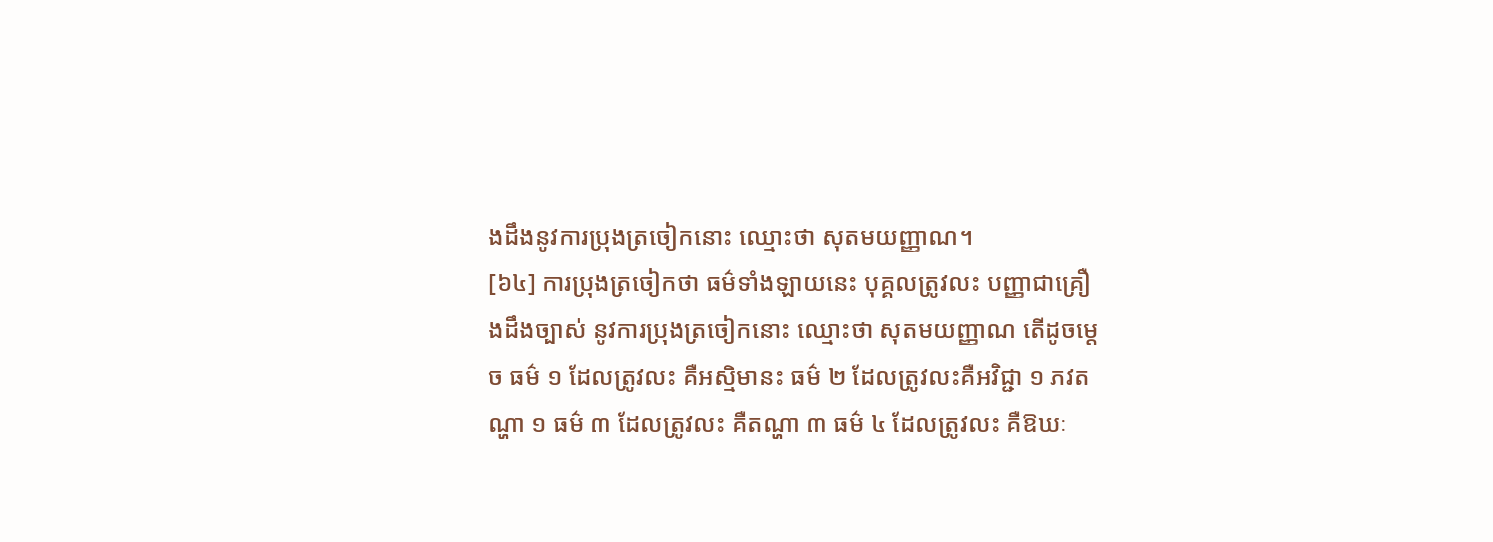ងដឹងនូវការប្រុងត្រចៀកនោះ ឈ្មោះថា សុតមយញ្ញាណ។
[៦៤] ការប្រុងត្រចៀកថា ធម៌ទាំងឡាយនេះ បុគ្គលត្រូវលះ បញ្ញាជាគ្រឿងដឹងច្បាស់ នូវការប្រុងត្រចៀកនោះ ឈ្មោះថា សុតមយញ្ញាណ តើដូចម្តេច ធម៌ ១ ដែលត្រូវលះ គឺអស្មិមានះ ធម៌ ២ ដែលត្រូវលះគឺអវិជ្ជា ១ ភវតណ្ហា ១ ធម៌ ៣ ដែលត្រូវលះ គឺតណ្ហា ៣ ធម៌ ៤ ដែលត្រូវលះ គឺឱឃៈ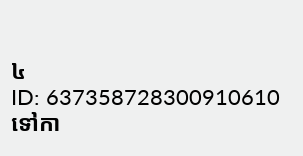៤
ID: 637358728300910610
ទៅកា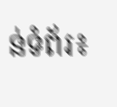ន់ទំព័រ៖